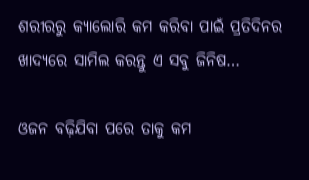ଶରୀରରୁ କ୍ୟାଲୋରି କମ କରିବା ପାଇଁ ପ୍ରତିଦିନର ଖାଦ୍ୟରେ ସାମିଲ କରନ୍ତୁ ଏ ସବୁ ଜିନିଷ…

ଓଜନ ବଢ଼ିଯିବା ପରେ ତାକୁ କମ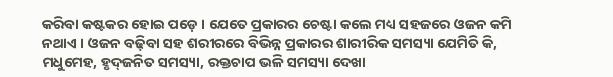କରିବା କଷ୍ଟକର ହୋଇ ପଡ଼େ । ଯେତେ ପ୍ରକାରର ଚେଷ୍ଟା କଲେ ମଧ୍ୟ ସହଜରେ ଓଜନ କମି ନଥାଏ । ଓଜନ ବଢ଼ିବା ସହ ଶରୀରରେ ବିଭିନ୍ନ ପ୍ରକାରର ଶାରୀରିକ ସମସ୍ୟା ଯେମିତି କି, ମଧୁମେହ, ହୃଦ୍‌ଜନିତ ସମସ୍ୟା, ରକ୍ତଚାପ ଭଳି ସମସ୍ୟା ଦେଖା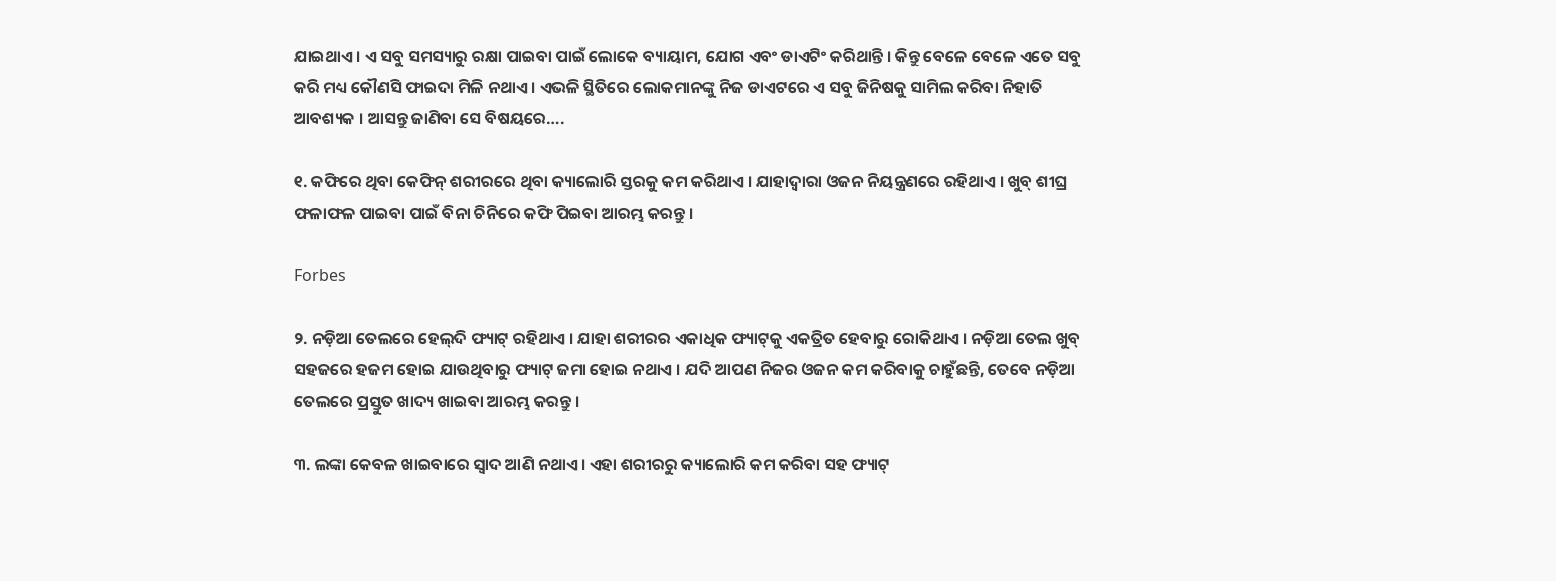ଯାଇଥାଏ । ଏ ସବୁ ସମସ୍ୟାରୁ ରକ୍ଷା ପାଇବା ପାଇଁ ଲୋକେ ବ୍ୟାୟାମ, ଯୋଗ ଏବଂ ଡାଏଟିଂ କରିଥାନ୍ତି । କିନ୍ତୁ ବେଳେ ବେଳେ ଏତେ ସବୁ କରି ମଧ୍ୟ କୌଣସି ଫାଇଦା ମିଳି ନଥାଏ । ଏଭଳି ସ୍ଥିତିରେ ଲୋକମାନଙ୍କୁ ନିଜ ଡାଏଟରେ ଏ ସବୁ ଜିନିଷକୁ ସାମିଲ କରିବା ନିହାତି ଆବଶ୍ୟକ । ଆସନ୍ତୁ ଜାଣିବା ସେ ବିଷୟରେ….

୧. କଫିରେ ଥିବା କେଫିନ୍‌ ଶରୀରରେ ଥିବା କ୍ୟାଲୋରି ସ୍ତରକୁ କମ କରିଥାଏ । ଯାହାଦ୍ୱାରା ଓଜନ ନିୟନ୍ତ୍ରଣରେ ରହିଥାଏ । ଖୁବ୍‌ ଶୀଘ୍ର ଫଳାଫଳ ପାଇବା ପାଇଁ ବିନା ଚିନିରେ କଫି ପିଇବା ଆରମ୍ଭ କରନ୍ତୁ ।

Forbes

୨. ନଡ଼ିଆ ତେଲରେ ହେଲ୍‌ଦି ଫ୍ୟାଟ୍‌ ରହିଥାଏ । ଯାହା ଶରୀରର ଏକାଧିକ ଫ୍ୟାଟ୍‌କୁ ଏକତ୍ରିତ ହେବାରୁ ରୋକିଥାଏ । ନଡ଼ିଆ ତେଲ ଖୁବ୍‌ ସହଜରେ ହଜମ ହୋଇ ଯାଉଥିବାରୁ ଫ୍ୟାଟ୍‌ ଜମା ହୋଇ ନଥାଏ । ଯଦି ଆପଣ ନିଜର ଓଜନ କମ କରିବାକୁ ଚାହୁଁଛନ୍ତି, ତେବେ ନଡ଼ିଆ ତେଲରେ ପ୍ରସ୍ତୁତ ଖାଦ୍ୟ ଖାଇବା ଆରମ୍ଭ କରନ୍ତୁ ।

୩. ଲଙ୍କା କେବଳ ଖାଇବାରେ ସ୍ୱାଦ ଆଣି ନଥାଏ । ଏହା ଶରୀରରୁ କ୍ୟାଲୋରି କମ କରିବା ସହ ଫ୍ୟାଟ୍‌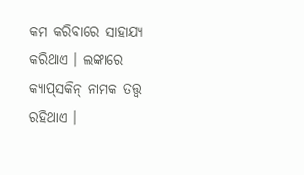କମ କରିବାରେ ସାହାଯ୍ୟ କରିଥାଏ । ଲଙ୍କାରେ କ୍ୟାପ୍‌ସକିନ୍‌ ନାମକ ତତ୍ତ୍ୱ ରହିଥାଏ ।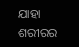ଯାହା ଶରୀରର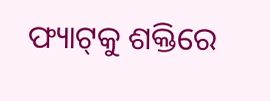ଫ୍ୟାଟ୍‌କୁ ଶକ୍ତିରେ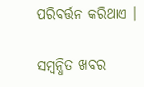ପରିବର୍ତ୍ତନ କରିଥାଏ ।

ସମ୍ବନ୍ଧିତ ଖବର